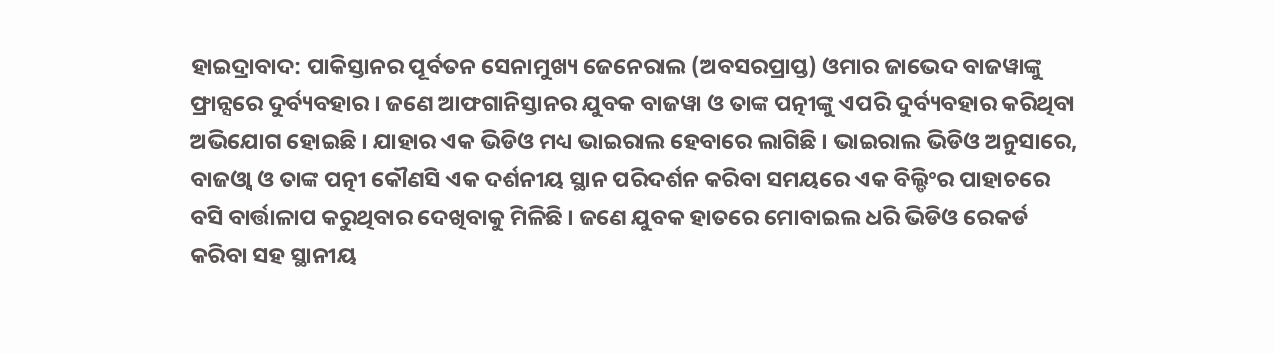ହାଇଦ୍ରାବାଦ: ପାକିସ୍ତାନର ପୂର୍ବତନ ସେନାମୁଖ୍ୟ ଜେନେରାଲ (ଅବସରପ୍ରାପ୍ତ) ଓମାର ଜାଭେଦ ବାଜୱାଙ୍କୁ ଫ୍ରାନ୍ସରେ ଦୁର୍ବ୍ୟବହାର । ଜଣେ ଆଫଗାନିସ୍ତାନର ଯୁବକ ବାଜୱା ଓ ତାଙ୍କ ପତ୍ନୀଙ୍କୁ ଏପରି ଦୁର୍ବ୍ୟବହାର କରିଥିବା ଅଭିଯୋଗ ହୋଇଛି । ଯାହାର ଏକ ଭିଡିଓ ମଧ୍ୟ ଭାଇରାଲ ହେବାରେ ଲାଗିଛି । ଭାଇରାଲ ଭିଡିଓ ଅନୁସାରେ, ବାଜଓ୍ବା ଓ ତାଙ୍କ ପତ୍ନୀ କୌଣସି ଏକ ଦର୍ଶନୀୟ ସ୍ଥାନ ପରିଦର୍ଶନ କରିବା ସମୟରେ ଏକ ବିଲ୍ଡିଂର ପାହାଚରେ ବସି ବାର୍ତ୍ତାଳାପ କରୁଥିବାର ଦେଖିବାକୁ ମିଳିଛି । ଜଣେ ଯୁବକ ହାତରେ ମୋବାଇଲ ଧରି ଭିଡିଓ ରେକର୍ଡ କରିବା ସହ ସ୍ଥାନୀୟ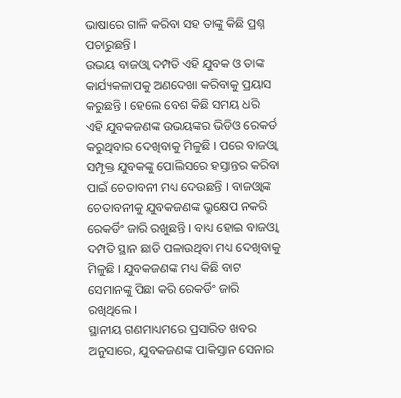ଭାଷାରେ ଗାଳି କରିବା ସହ ତାଙ୍କୁ କିଛି ପ୍ରଶ୍ନ ପଚାରୁଛନ୍ତି ।
ଉଭୟ ବାଜଓ୍ବା ଦମ୍ପତି ଏହି ଯୁବକ ଓ ତାଙ୍କ କାର୍ଯ୍ୟକଳାପକୁ ଅଣଦେଖା କରିବାକୁ ପ୍ରୟାସ କରୁଛନ୍ତି । ହେଲେ ବେଶ କିଛି ସମୟ ଧରି ଏହି ଯୁବକଜଣଙ୍କ ଉଭୟଙ୍କର ଭିଡିଓ ରେକର୍ଡ କରୁଥିବାର ଦେଖିବାକୁ ମିଳୁଛି । ପରେ ବାଜଓ୍ବା ସମ୍ପୃକ୍ତ ଯୁବକଙ୍କୁ ପୋଲିସରେ ହସ୍ତାନ୍ତର କରିବା ପାଇଁ ଚେତାବନୀ ମଧ୍ୟ ଦେଉଛନ୍ତି । ବାଜଓ୍ବାଙ୍କ ଚେତାବନୀକୁ ଯୁବକଜଣଙ୍କ ଭ୍ରୁକ୍ଷେପ ନକରି ରେକର୍ଡିଂ ଜାରି ରଖୁଛନ୍ତି । ବାଧ୍ୟ ହୋଇ ବାଜଓ୍ବା ଦମ୍ପତି ସ୍ଥାନ ଛାଡି ପଳାଉଥିବା ମଧ୍ୟ ଦେଖିବାକୁ ମିଳୁଛି । ଯୁବକଜଣଙ୍କ ମଧ୍ୟ କିଛି ବାଟ ସେମାନଙ୍କୁ ପିଛା କରି ରେକର୍ଡିଂ ଜାରି ରଖିଥିଲେ ।
ସ୍ଥାନୀୟ ଗଣମାଧ୍ୟମରେ ପ୍ରସାରିତ ଖବର ଅନୁସାରେ, ଯୁବକଜଣଙ୍କ ପାକିସ୍ତାନ ସେନାର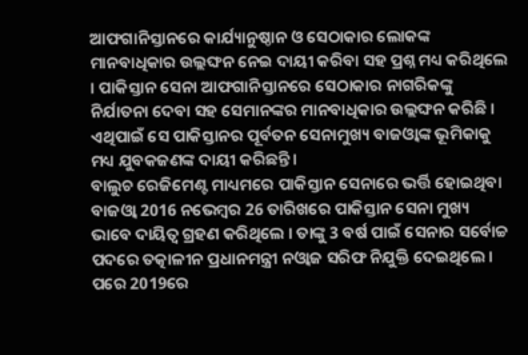ଆଫଗାନିସ୍ତାନରେ କାର୍ଯ୍ୟାନୁଷ୍ଠାନ ଓ ସେଠାକାର ଲୋକଙ୍କ ମାନବାଧିକାର ଉଲ୍ଲଙ୍ଘନ ନେଇ ଦାୟୀ କରିବା ସହ ପ୍ରଶ୍ନ ମଧ୍ୟ କରିଥିଲେ । ପାକିସ୍ତାନ ସେନା ଆଫଗାନିସ୍ତାନରେ ସେଠାକାର ନାଗରିକଙ୍କୁ ନିର୍ଯାତନା ଦେବା ସହ ସେମାନଙ୍କର ମାନବାଧିକାର ଉଲ୍ଲଙ୍ଘନ କରିଛି । ଏଥିପାଇଁ ସେ ପାକିସ୍ତାନର ପୂର୍ବତନ ସେନାମୁଖ୍ୟ ବାଜଓ୍ବାଙ୍କ ଭୂମିକାକୁ ମଧ୍ୟ ଯୁବକଜଣଙ୍କ ଦାୟୀ କରିଛନ୍ତି ।
ବାଲୁଚ ରେଜିମେଣ୍ଟ ମାଧ୍ୟମରେ ପାକିସ୍ତାନ ସେନାରେ ଭର୍ତ୍ତି ହୋଇଥିବା ବାଜଓ୍ବା 2016 ନଭେମ୍ବର 26 ତାରିଖରେ ପାକିସ୍ତାନ ସେନା ମୁଖ୍ୟ ଭାବେ ଦାୟିତ୍ବ ଗ୍ରହଣ କରିଥିଲେ । ତାଙ୍କୁ 3 ବର୍ଷ ପାଇଁ ସେନାର ସର୍ବୋଚ୍ଚ ପଦରେ ତତ୍କାଳୀନ ପ୍ରଧାନମନ୍ତ୍ରୀ ନଓ୍ବାଜ ସରିଫ ନିଯୁକ୍ତି ଦେଇଥିଲେ । ପରେ 2019ରେ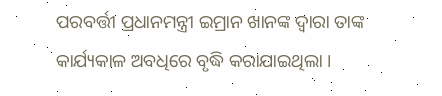ପରବର୍ତ୍ତୀ ପ୍ରଧାନମନ୍ତ୍ରୀ ଇମ୍ରାନ ଖାନଙ୍କ ଦ୍ବାରା ତାଙ୍କ କାର୍ଯ୍ୟକାଳ ଅବଧିରେ ବୃଦ୍ଧି କରାଯାଇଥିଲା ।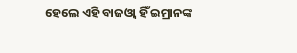ହେଲେ ଏହି ବାଜଓ୍ବା ହିଁ ଇମ୍ରାନଙ୍କ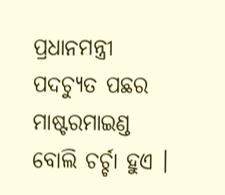ପ୍ରଧାନମନ୍ତ୍ରୀ ପଦଚ୍ୟୁତ ପଛର ମାଷ୍ଟରମାଇଣ୍ଡ ବୋଲି ଚର୍ଚ୍ଚା ହୁଏ ।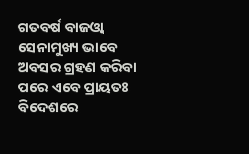ଗତବର୍ଷ ବାଜଓ୍ବା ସେନାମୁଖ୍ୟ ଭାବେ ଅବସର ଗ୍ରହଣ କରିବା ପରେ ଏବେ ପ୍ରାୟତଃ ବିଦେଶରେ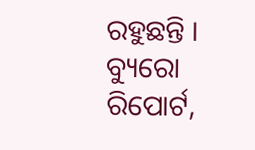ରହୁଛନ୍ତି ।
ବ୍ୟୁରୋ ରିପୋର୍ଟ,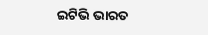ଇଟିଭି ଭାରତ